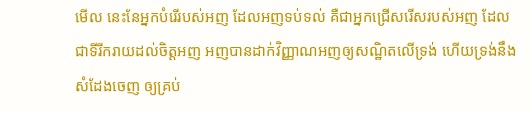មើល នេះនែអ្នកបំរើរបស់អញ ដែលអញទប់ទល់ គឺជាអ្នកជ្រើសរើសរបស់អញ ដែលជាទីរីករាយដល់ចិត្តអញ អញបានដាក់វិញ្ញាណអញឲ្យសណ្ឋិតលើទ្រង់ ហើយទ្រង់នឹងសំដែងចេញ ឲ្យគ្រប់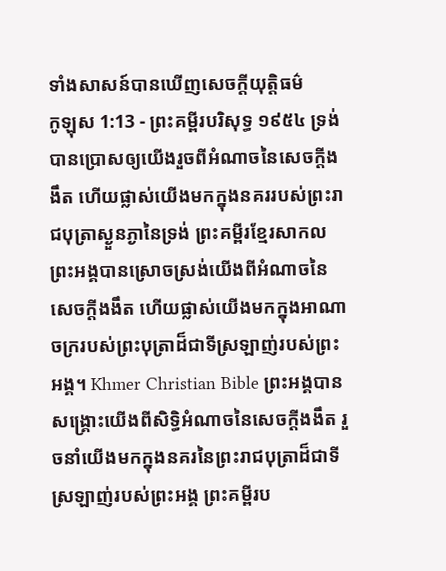ទាំងសាសន៍បានឃើញសេចក្ដីយុត្តិធម៌
កូឡុស 1:13 - ព្រះគម្ពីរបរិសុទ្ធ ១៩៥៤ ទ្រង់បានប្រោសឲ្យយើងរួចពីអំណាចនៃសេចក្ដីងងឹត ហើយផ្លាស់យើងមកក្នុងនគររបស់ព្រះរាជបុត្រាស្ងួនភ្ងានៃទ្រង់ ព្រះគម្ពីរខ្មែរសាកល ព្រះអង្គបានស្រោចស្រង់យើងពីអំណាចនៃសេចក្ដីងងឹត ហើយផ្លាស់យើងមកក្នុងអាណាចក្ររបស់ព្រះបុត្រាដ៏ជាទីស្រឡាញ់របស់ព្រះអង្គ។ Khmer Christian Bible ព្រះអង្គបានសង្គ្រោះយើងពីសិទ្ធិអំណាចនៃសេចក្ដីងងឹត រួចនាំយើងមកក្នុងនគរនៃព្រះរាជបុត្រាដ៏ជាទីស្រឡាញ់របស់ព្រះអង្គ ព្រះគម្ពីរប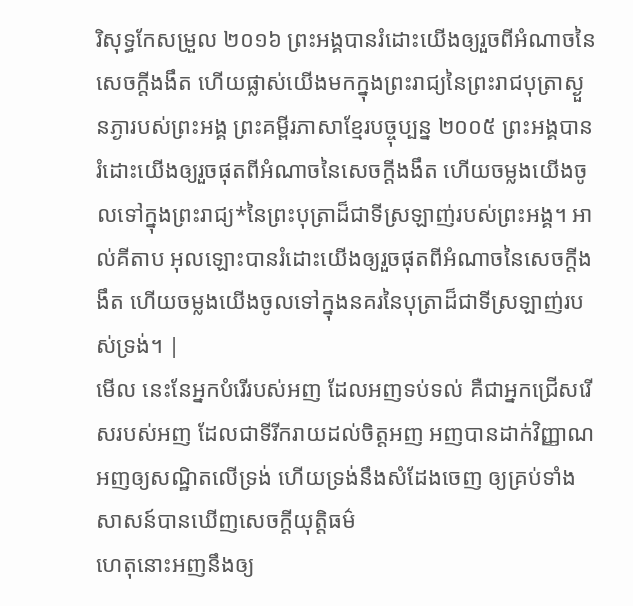រិសុទ្ធកែសម្រួល ២០១៦ ព្រះអង្គបានរំដោះយើងឲ្យរួចពីអំណាចនៃសេចក្តីងងឹត ហើយផ្លាស់យើងមកក្នុងព្រះរាជ្យនៃព្រះរាជបុត្រាស្ងួនភ្ងារបស់ព្រះអង្គ ព្រះគម្ពីរភាសាខ្មែរបច្ចុប្បន្ន ២០០៥ ព្រះអង្គបានរំដោះយើងឲ្យរួចផុតពីអំណាចនៃសេចក្ដីងងឹត ហើយចម្លងយើងចូលទៅក្នុងព្រះរាជ្យ*នៃព្រះបុត្រាដ៏ជាទីស្រឡាញ់របស់ព្រះអង្គ។ អាល់គីតាប អុលឡោះបានរំដោះយើងឲ្យរួចផុតពីអំណាចនៃសេចក្ដីងងឹត ហើយចម្លងយើងចូលទៅក្នុងនគរនៃបុត្រាដ៏ជាទីស្រឡាញ់របស់ទ្រង់។ |
មើល នេះនែអ្នកបំរើរបស់អញ ដែលអញទប់ទល់ គឺជាអ្នកជ្រើសរើសរបស់អញ ដែលជាទីរីករាយដល់ចិត្តអញ អញបានដាក់វិញ្ញាណអញឲ្យសណ្ឋិតលើទ្រង់ ហើយទ្រង់នឹងសំដែងចេញ ឲ្យគ្រប់ទាំងសាសន៍បានឃើញសេចក្ដីយុត្តិធម៌
ហេតុនោះអញនឹងឲ្យ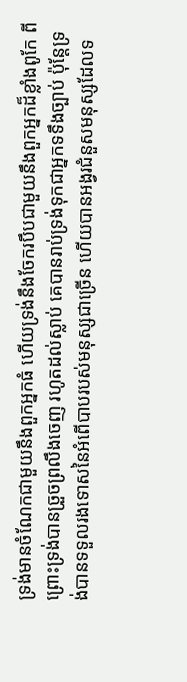ទ្រង់មានចំណែកជាមួយនឹងពួកអ្នកធំ ហើយទ្រង់នឹងចែករបឹបជាមួយនឹងពួកអ្នកដ៏ខ្លាំងពូកែ ពីព្រោះទ្រង់បានច្រួចព្រលឹងចេញ រហូតដល់ស្លាប់ គេបានរាប់ទ្រង់ទុកជាអ្នកទទឹងច្បាប់ ប៉ុន្តែទ្រង់បានទទួលរងទោសនៃអំពើបាបរបស់មនុស្សជាច្រើន ហើយបានអង្វរជំនួសមនុស្សដែលទ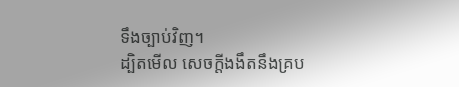ទឹងច្បាប់វិញ។
ដ្បិតមើល សេចក្ដីងងឹតនឹងគ្រប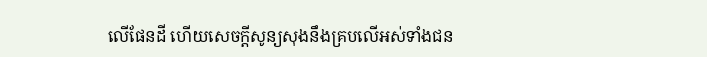លើផែនដី ហើយសេចក្ដីសូន្យសុងនឹងគ្របលើអស់ទាំងជន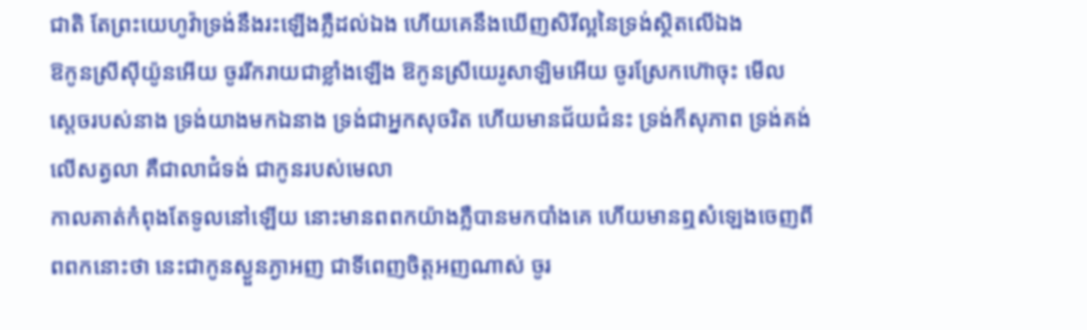ជាតិ តែព្រះយេហូវ៉ាទ្រង់នឹងរះឡើងភ្លឺដល់ឯង ហើយគេនឹងឃើញសិរីល្អនៃទ្រង់ស្ថិតលើឯង
ឱកូនស្រីស៊ីយ៉ូនអើយ ចូររីករាយជាខ្លាំងឡើង ឱកូនស្រីយេរូសាឡិមអើយ ចូរស្រែកហ៊ោចុះ មើល ស្តេចរបស់នាង ទ្រង់យាងមកឯនាង ទ្រង់ជាអ្នកសុចរិត ហើយមានជ័យជំនះ ទ្រង់ក៏សុភាព ទ្រង់គង់លើសត្វលា គឺជាលាជំទង់ ជាកូនរបស់មេលា
កាលគាត់កំពុងតែទូលនៅឡើយ នោះមានពពកយ៉ាងភ្លឺបានមកបាំងគេ ហើយមានឮសំឡេងចេញពីពពកនោះថា នេះជាកូនស្ងួនភ្ងាអញ ជាទីពេញចិត្តអញណាស់ ចូរ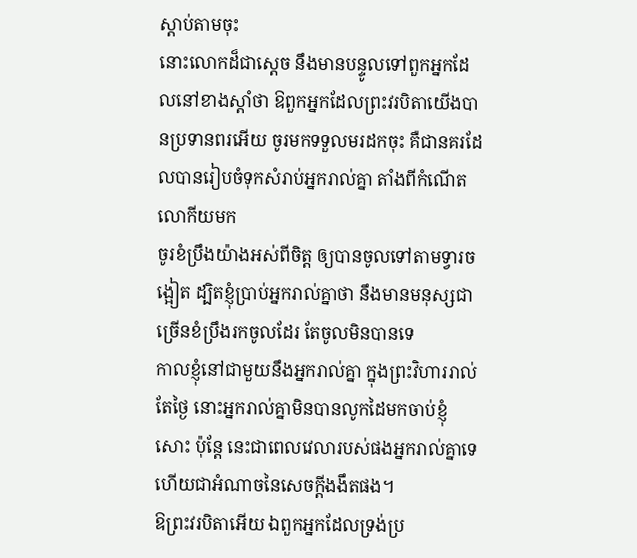ស្តាប់តាមចុះ
នោះលោកដ៏ជាស្តេច នឹងមានបន្ទូលទៅពួកអ្នកដែលនៅខាងស្តាំថា ឱពួកអ្នកដែលព្រះវរបិតាយើងបានប្រទានពរអើយ ចូរមកទទួលមរដកចុះ គឺជានគរដែលបានរៀបចំទុកសំរាប់អ្នករាល់គ្នា តាំងពីកំណើតលោកីយមក
ចូរខំប្រឹងយ៉ាងអស់ពីចិត្ត ឲ្យបានចូលទៅតាមទ្វារចង្អៀត ដ្បិតខ្ញុំប្រាប់អ្នករាល់គ្នាថា នឹងមានមនុស្សជាច្រើនខំប្រឹងរកចូលដែរ តែចូលមិនបានទេ
កាលខ្ញុំនៅជាមួយនឹងអ្នករាល់គ្នា ក្នុងព្រះវិហាររាល់តែថ្ងៃ នោះអ្នករាល់គ្នាមិនបានលូកដៃមកចាប់ខ្ញុំសោះ ប៉ុន្តែ នេះជាពេលវេលារបស់ផងអ្នករាល់គ្នាទេ ហើយជាអំណាចនៃសេចក្ដីងងឹតផង។
ឱព្រះវរបិតាអើយ ឯពួកអ្នកដែលទ្រង់ប្រ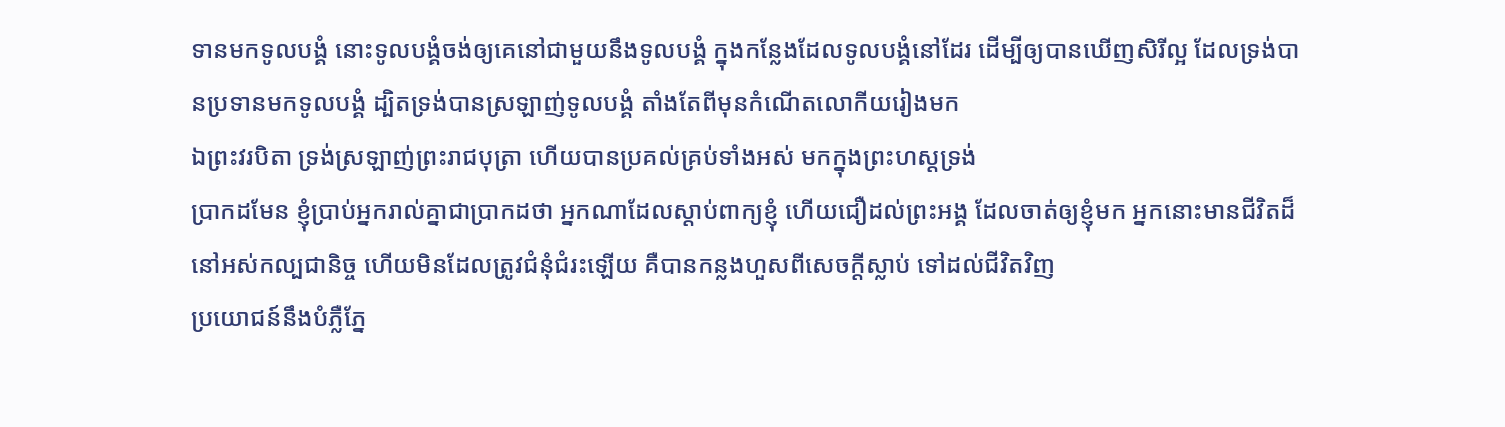ទានមកទូលបង្គំ នោះទូលបង្គំចង់ឲ្យគេនៅជាមួយនឹងទូលបង្គំ ក្នុងកន្លែងដែលទូលបង្គំនៅដែរ ដើម្បីឲ្យបានឃើញសិរីល្អ ដែលទ្រង់បានប្រទានមកទូលបង្គំ ដ្បិតទ្រង់បានស្រឡាញ់ទូលបង្គំ តាំងតែពីមុនកំណើតលោកីយរៀងមក
ឯព្រះវរបិតា ទ្រង់ស្រឡាញ់ព្រះរាជបុត្រា ហើយបានប្រគល់គ្រប់ទាំងអស់ មកក្នុងព្រះហស្តទ្រង់
ប្រាកដមែន ខ្ញុំប្រាប់អ្នករាល់គ្នាជាប្រាកដថា អ្នកណាដែលស្តាប់ពាក្យខ្ញុំ ហើយជឿដល់ព្រះអង្គ ដែលចាត់ឲ្យខ្ញុំមក អ្នកនោះមានជីវិតដ៏នៅអស់កល្បជានិច្ច ហើយមិនដែលត្រូវជំនុំជំរះឡើយ គឺបានកន្លងហួសពីសេចក្ដីស្លាប់ ទៅដល់ជីវិតវិញ
ប្រយោជន៍នឹងបំភ្លឺភ្នែ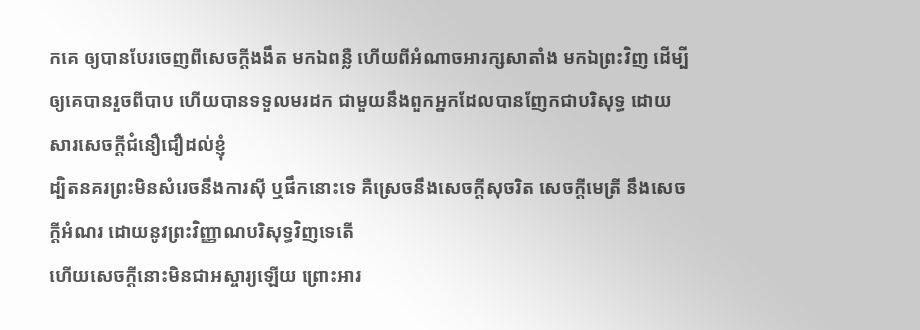កគេ ឲ្យបានបែរចេញពីសេចក្ដីងងឹត មកឯពន្លឺ ហើយពីអំណាចអារក្សសាតាំង មកឯព្រះវិញ ដើម្បីឲ្យគេបានរួចពីបាប ហើយបានទទួលមរដក ជាមួយនឹងពួកអ្នកដែលបានញែកជាបរិសុទ្ធ ដោយសារសេចក្ដីជំនឿជឿដល់ខ្ញុំ
ដ្បិតនគរព្រះមិនសំរេចនឹងការស៊ី ឬផឹកនោះទេ គឺស្រេចនឹងសេចក្ដីសុចរិត សេចក្ដីមេត្រី នឹងសេចក្ដីអំណរ ដោយនូវព្រះវិញ្ញាណបរិសុទ្ធវិញទេតើ
ហើយសេចក្ដីនោះមិនជាអស្ចារ្យឡើយ ព្រោះអារ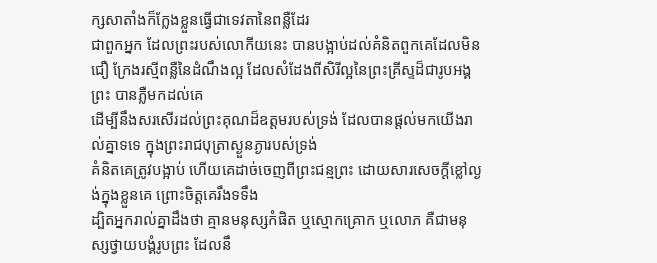ក្សសាតាំងក៏ក្លែងខ្លួនធ្វើជាទេវតានៃពន្លឺដែរ
ជាពួកអ្នក ដែលព្រះរបស់លោកីយនេះ បានបង្អាប់ដល់គំនិតពួកគេដែលមិនជឿ ក្រែងរស្មីពន្លឺនៃដំណឹងល្អ ដែលសំដែងពីសិរីល្អនៃព្រះគ្រីស្ទដ៏ជារូបអង្គព្រះ បានភ្លឺមកដល់គេ
ដើម្បីនឹងសរសើរដល់ព្រះគុណដ៏ឧត្តមរបស់ទ្រង់ ដែលបានផ្តល់មកយើងរាល់គ្នាទទេ ក្នុងព្រះរាជបុត្រាស្ងួនភ្ងារបស់ទ្រង់
គំនិតគេត្រូវបង្អាប់ ហើយគេដាច់ចេញពីព្រះជន្មព្រះ ដោយសារសេចក្ដីខ្លៅល្ងង់ក្នុងខ្លួនគេ ព្រោះចិត្តគេរឹងទទឹង
ដ្បិតអ្នករាល់គ្នាដឹងថា គ្មានមនុស្សកំផិត ឬស្មោកគ្រោក ឬលោភ គឺជាមនុស្សថ្វាយបង្គំរូបព្រះ ដែលនឹ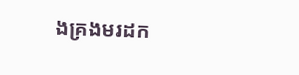ងគ្រងមរដក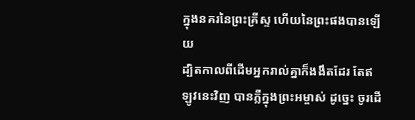ក្នុងនគរនៃព្រះគ្រីស្ទ ហើយនៃព្រះផងបានឡើយ
ដ្បិតកាលពីដើមអ្នករាល់គ្នាក៏ងងឹតដែរ តែឥឡូវនេះវិញ បានភ្លឺក្នុងព្រះអម្ចាស់ ដូច្នេះ ចូរដើ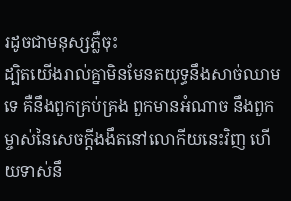រដូចជាមនុស្សភ្លឺចុះ
ដ្បិតយើងរាល់គ្នាមិនមែនតយុទ្ធនឹងសាច់ឈាមទេ គឺនឹងពួកគ្រប់គ្រង ពួកមានអំណាច នឹងពួកម្ចាស់នៃសេចក្ដីងងឹតនៅលោកីយនេះវិញ ហើយទាស់នឹ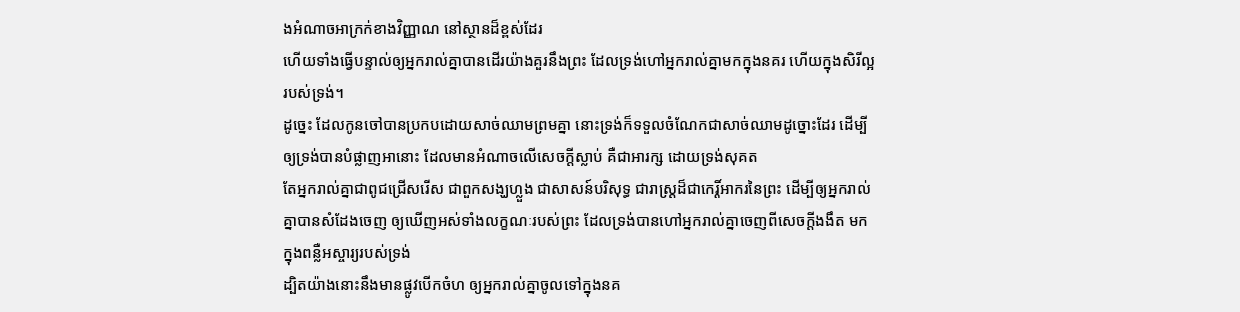ងអំណាចអាក្រក់ខាងវិញ្ញាណ នៅស្ថានដ៏ខ្ពស់ដែរ
ហើយទាំងធ្វើបន្ទាល់ឲ្យអ្នករាល់គ្នាបានដើរយ៉ាងគួរនឹងព្រះ ដែលទ្រង់ហៅអ្នករាល់គ្នាមកក្នុងនគរ ហើយក្នុងសិរីល្អរបស់ទ្រង់។
ដូច្នេះ ដែលកូនចៅបានប្រកបដោយសាច់ឈាមព្រមគ្នា នោះទ្រង់ក៏ទទួលចំណែកជាសាច់ឈាមដូច្នោះដែរ ដើម្បីឲ្យទ្រង់បានបំផ្លាញអានោះ ដែលមានអំណាចលើសេចក្ដីស្លាប់ គឺជាអារក្ស ដោយទ្រង់សុគត
តែអ្នករាល់គ្នាជាពូជជ្រើសរើស ជាពួកសង្ឃហ្លួង ជាសាសន៍បរិសុទ្ធ ជារាស្ត្រដ៏ជាកេរ្តិ៍អាករនៃព្រះ ដើម្បីឲ្យអ្នករាល់គ្នាបានសំដែងចេញ ឲ្យឃើញអស់ទាំងលក្ខណៈរបស់ព្រះ ដែលទ្រង់បានហៅអ្នករាល់គ្នាចេញពីសេចក្ដីងងឹត មកក្នុងពន្លឺអស្ចារ្យរបស់ទ្រង់
ដ្បិតយ៉ាងនោះនឹងមានផ្លូវបើកចំហ ឲ្យអ្នករាល់គ្នាចូលទៅក្នុងនគ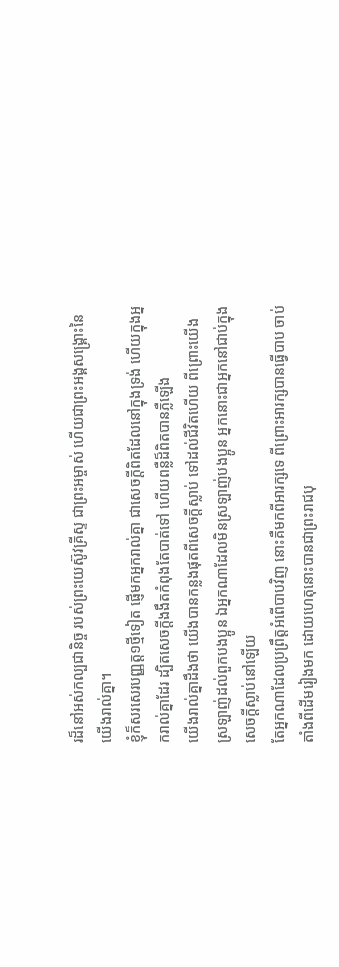រដ៏នៅអស់កល្បជានិច្ច របស់ព្រះយេស៊ូវគ្រីស្ទ ជាព្រះអម្ចាស់ ហើយជាព្រះអង្គសង្គ្រោះនៃយើងរាល់គ្នា។
ខ្ញុំក៏សរសេរបញ្ញត្ត១ថ្មីទៀត ផ្ញើមកអ្នករាល់គ្នា ជាសេចក្ដីពិតដែលនៅក្នុងទ្រង់ ហើយក្នុងអ្នករាល់គ្នាដែរ ដ្បិតសេចក្ដីងងឹតកំពុងតែបាត់ទៅ ហើយពន្លឺដ៏ពិតបានភ្លឺឡើង
យើងរាល់គ្នាដឹងថា យើងបានកន្លងផុតពីសេចក្ដីស្លាប់ ទៅដល់ជីវិតហើយ ពីព្រោះយើងស្រឡាញ់ដល់ពួកបងប្អូន ឯអ្នកណាដែលមិនស្រឡាញ់បងប្អូន អ្នកនោះជាអ្នកនៅជាប់ក្នុងសេចក្ដីស្លាប់នៅឡើយ
តែអ្នកណាដែលប្រព្រឹត្តអំពើបាបវិញ នោះគឺមកពីអារក្សទេ ពីព្រោះអារក្សបានធ្វើបាប ចាប់តាំងពីដើមរៀងមក ដោយហេតុនោះបានជាព្រះរាជបុ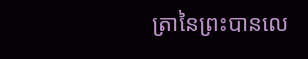ត្រានៃព្រះបានលេ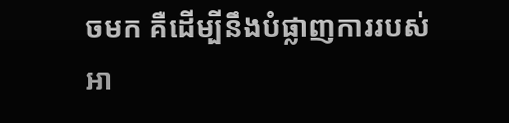ចមក គឺដើម្បីនឹងបំផ្លាញការរបស់អា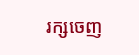រក្សចេញ